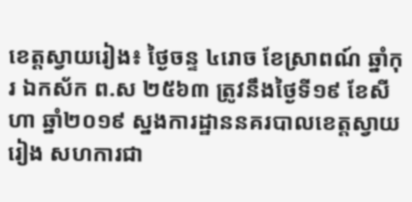ខេត្តស្វាយរៀង៖ ថ្ងៃចន្ទ ៤រោច ខែស្រាពណ៍ ឆ្នាំកុរ ឯកស័ក ព.ស ២៥៦៣ ត្រូវនឹងថ្ងៃទី១៩ ខែសីហា ឆ្នាំ២០១៩ ស្នងការដ្ឋាននគរបាលខេត្តស្វាយរៀង សហការជា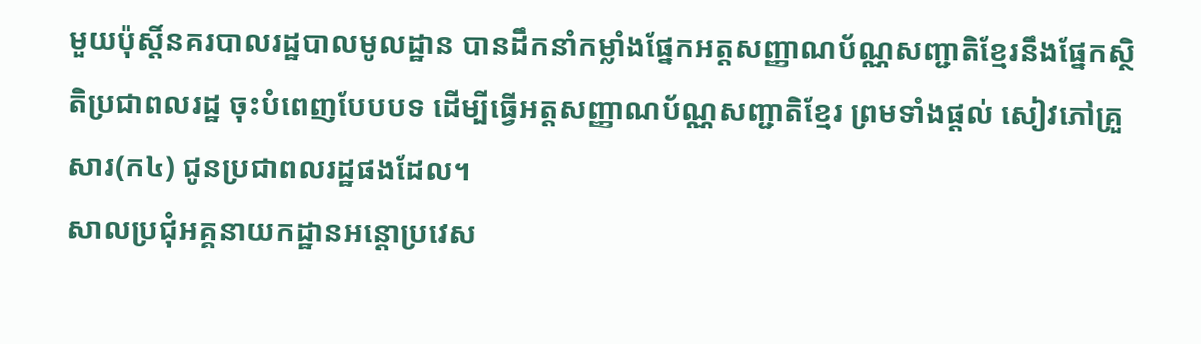មួយប៉ុស្តិ៍នគរបាលរដ្ឋបាលមូលដ្ឋាន បានដឹកនាំកម្លាំងផ្នែកអត្តសញ្ញាណប័ណ្ណសញ្ជាតិខ្មែរនឹងផ្នែកស្ថិតិប្រជាពលរដ្ឋ ចុះបំពេញបែបបទ ដេីម្បីធ្វេីអត្តសញ្ញាណប័ណ្ណសញ្ជាតិខ្មែរ ព្រមទាំងផ្ដល់ សៀវភៅគ្រួសារ(ក៤) ជូនប្រជាពលរដ្ឋផងដែល។
សាលប្រជុំអគ្គនាយកដ្ឋានអន្តោប្រវេស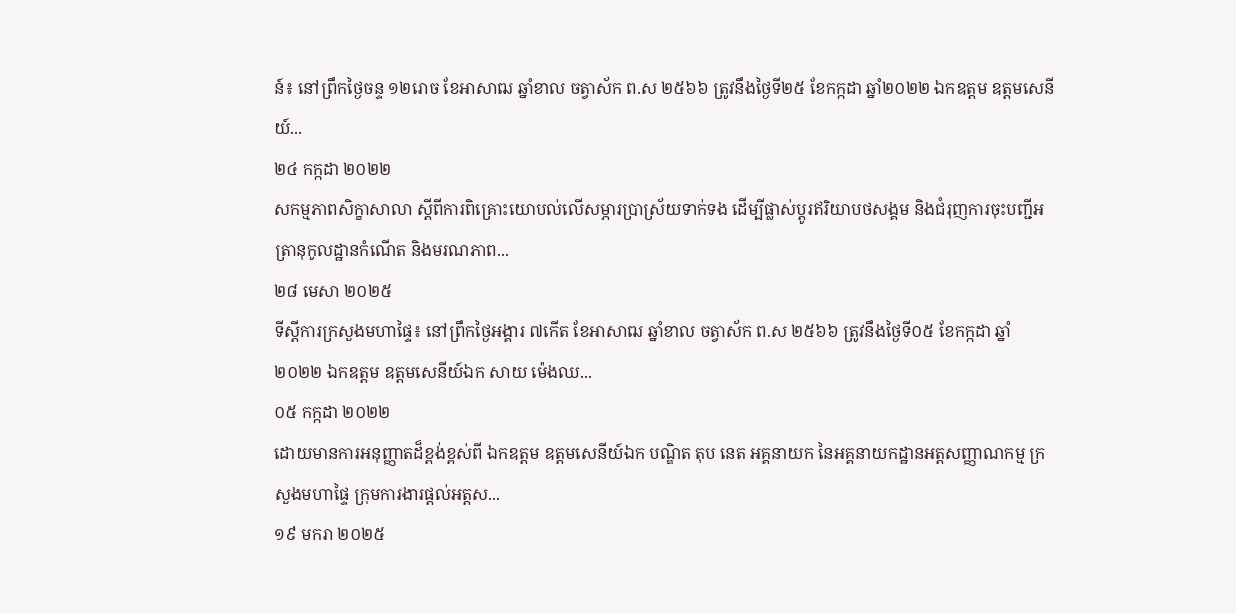ន៍៖ នៅព្រឹកថ្ងៃចន្ទ ១២រោច ខែអាសាឍ ឆ្នាំខាល ចត្វាស័ក ព.ស ២៥៦៦ ត្រូវនឹងថ្ងៃទី២៥ ខែកក្កដា ឆ្នាំ២០២២ ឯកឧត្តម ឧត្តមសេនីយ៍...
២៤ កក្កដា ២០២២
សកម្មភាពសិក្ខាសាលា ស្តីពីការពិគ្រោះយោបល់លើសម្ភារប្រាស្រ័យទាក់ទង ដើម្បីផ្លាស់ប្តូរឥរិយាបថសង្គម និងជំរុញការចុះបញ្ជីអត្រានុកូលដ្ឋានកំណើត និងមរណភាព...
២៨ មេសា ២០២៥
ទីស្តីការក្រសួងមហាផ្ទៃ៖ នៅព្រឹកថ្ងៃអង្គារ ៧កើត ខែអាសាឍ ឆ្នាំខាល ចត្វាស័ក ព.ស ២៥៦៦ ត្រូវនឹងថ្ងៃទី០៥ ខែកក្កដា ឆ្នាំ២០២២ ឯកឧត្តម ឧត្តមសេនីយ៍ឯក សាយ ម៉េងឈ...
០៥ កក្កដា ២០២២
ដោយមានការអនុញ្ញាតដ៏ខ្ពង់ខ្ពស់ពី ឯកឧត្តម ឧត្តមសេនីយ៍ឯក បណ្ឌិត តុប នេត អគ្គនាយក នៃអគ្គនាយកដ្ឋានអត្តសញ្ញាណកម្ម ក្រសួងមហាផ្ទៃ ក្រុមការងារផ្ដល់អត្តស...
១៩ មករា ២០២៥